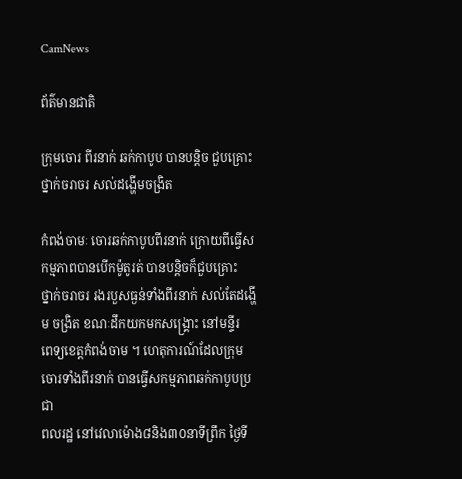CamNews

ព័ត៌មានជាតិ

ក្រុមចោរ ពីរនាក់ ឆក់កាបូប បានបន្តិច ជួបគ្រោះថ្នាក់ចរាចរ សល់ដង្ហើមចង្រិត

កំពង់ចាមៈ ចោរឆក់កាបូបពីរនាក់ ក្រោយពីធ្វើសកម្មភាពបានបើកម៉ូតូរត់ បានបន្តិចក៏ជួបគ្រោះ
ថ្នាក់ចរាចរ រងរបួសធ្ងន់ទាំងពីរនាក់ សល់តែដង្ហើម ចង្រិត ខណៈដឹកយកមកសង្គ្រោះ នៅមន្ទីរ
ពេទ្យខេត្តកំពង់ចាម ។ ហេតុការណ៍ដែលក្រុមចោរទាំងពីរនាក់ បានធ្វើសកម្មភាពឆក់កាបូបប្រជា
ពលរដ្ឋ នៅវេលាម៉ោង៨និង៣០នាទីព្រឹក ថ្ងៃទី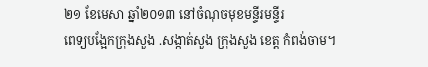២១ ខែមេសា ឆ្នាំ២០១៣ នៅចំណុចមុខមន្ទីរមន្ទីរ
ពេទ្យបង្អែកក្រុងសួង .សង្កាត់សួង ក្រុងសួង ខេត្ត កំពង់ចាម។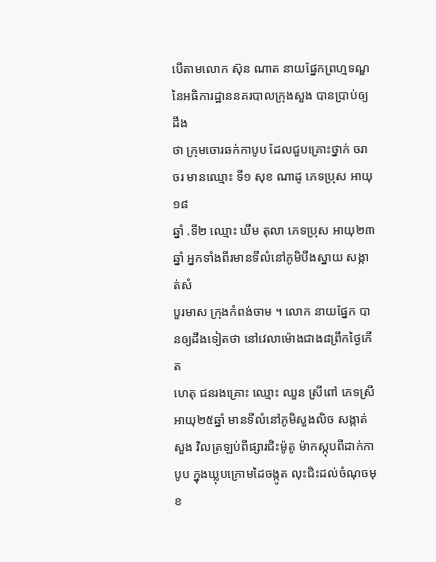បើតាមលោក ស៊ុន ណាត នាយផ្នែកព្រហ្មទណ្ឌ នៃអធិការដ្ឋាននគរបាលក្រុងសួង បានប្រាប់ឲ្យដឹង
ថា ក្រុមចោរឆក់កាបូប ដែលជួបគ្រោះថ្នាក់ ចរាចរ មានឈ្មោះ ទី១ សុខ ណាដូ ភេទប្រុស អាយុ១៨
ឆ្នាំ .ទី២ ឈ្មោះ ឃឹម តុលា ភេទប្រុស អាយុ២៣ឆ្នាំ អ្នកទាំងពីរមានទីលំនៅភូមិបឹងស្នាយ សង្កាត់សំ
បួរមាស ក្រុងកំពង់ចាម ។ លោក នាយផ្នែក បានឲ្យដឹងទៀតថា នៅវេលាម៉ោងជាង៨ព្រឹកថ្ងៃកើត
ហេតុ ជនរងគ្រោះ ឈ្មោះ ឈួន ស្រីពៅ ភេទស្រី អាយុ២៥ឆ្នាំ មានទីលំនៅភូមិសួងលិច សង្កាត់
សួង វិលត្រឡប់ពីផ្សារជិះម៉ូតូ ម៉ាកស្កុបពីដាក់កាបូប ក្នុងឃ្លុបក្រោមដៃចង្កូត លុះជិះដល់ចំណុចមុខ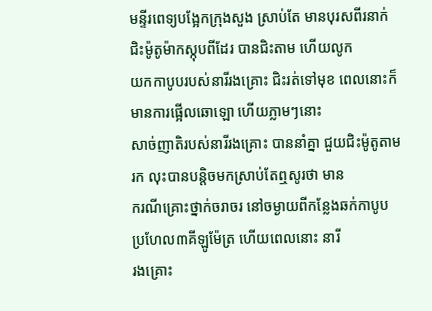មន្ទីរពេទ្យបង្អែកក្រុងសួង ស្រាប់តែ មានបុរសពីរនាក់ជិះម៉ូតូម៉ាកស្កុបពីដែរ បានជិះតាម ហើយលូក
យកកាបូបរបស់នារីរងគ្រោះ ជិះរត់ទៅមុខ ពេលនោះក៏មានការផ្អើលឆោឡោ ហើយភ្លាមៗនោះ
សាច់ញាតិរបស់នារីរងគ្រោះ បាននាំគ្នា ជួយជិះម៉ូតូតាមរក លុះបានបន្តិចមកស្រាប់តែឮសូរថា មាន
ករណីគ្រោះថ្នាក់ចរាចរ នៅចម្ងាយពីកន្លែងឆក់កាបូប ប្រហែល៣គីឡូម៉ែត្រ ហើយពេលនោះ នារី
រងគ្រោះ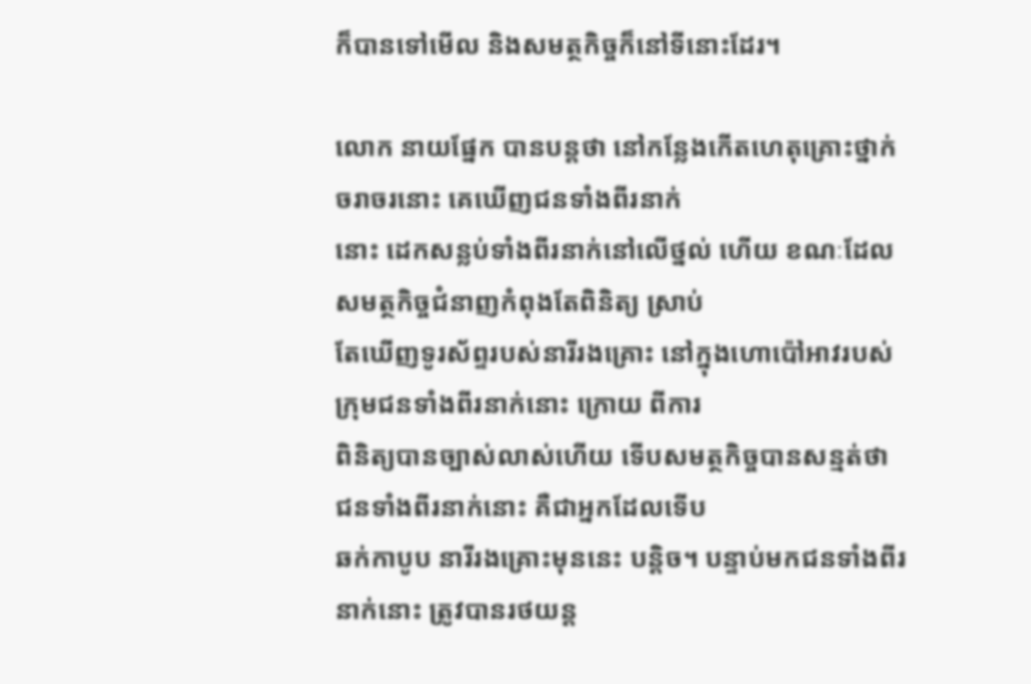ក៏បានទៅមើល និងសមត្ថកិច្ចក៏នៅទីនោះដែរ។

លោក នាយផ្នែក បានបន្តថា នៅកន្លែងកើតហេតុគ្រោះថ្នាក់ចរាចរនោះ គេឃើញជនទាំងពីរនាក់
នោះ ដេកសន្លប់ទាំងពីរនាក់នៅលើថ្នល់ ហើយ ខណៈដែលសមត្ថកិច្ចជំនាញកំពុងតែពិនិត្យ ស្រាប់
តែឃើញទូរស័ព្ទរបស់នារីរងគ្រោះ នៅក្នុងហោប៉ៅអាវរបស់ក្រុមជនទាំងពីរនាក់នោះ ក្រោយ ពីការ
ពិនិត្យបានច្បាស់លាស់ហើយ ទើបសមត្ថកិច្ចបានសន្មត់ថា ជនទាំងពីរនាក់នោះ គឺជាអ្នកដែលទើប
ឆក់កាបូប នារីរងគ្រោះមុននេះ បន្តិច។ បន្ទាប់មកជនទាំងពីរនាក់នោះ ត្រូវបានរថយន្ត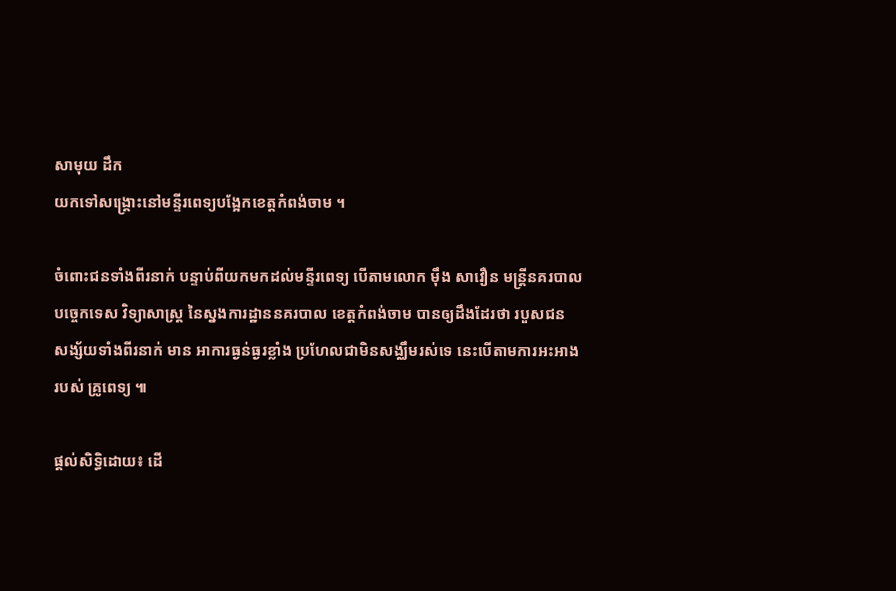សាមុយ ដឹក
យកទៅសង្គ្រោះនៅមន្ទីរពេទ្យបង្អែកខេត្តកំពង់ចាម ។

ចំពោះជនទាំងពីរនាក់ បន្ទាប់ពីយកមកដល់មន្ទីរពេទ្យ បើតាមលោក ម៉ឹង សាវឿន មន្ត្រីនគរបាល
បច្ចេកទេស វិទ្យាសាស្ត្រ នៃស្នងការដ្ឋាននគរបាល ខេត្តកំពង់ចាម បានឲ្យដឹងដែរថា របួសជន
សង្ស័យទាំងពីរនាក់ មាន អាការធ្ងន់ធ្ងរខ្លាំង ប្រហែលជាមិនសង្ឈឹមរស់ទេ នេះបើតាមការអះអាង
របស់ គ្រូពេទ្យ ៕

ផ្តល់សិទ្ធិដោយ៖ ដើ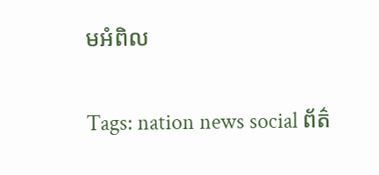មអំពិល


Tags: nation news social ព័ត៌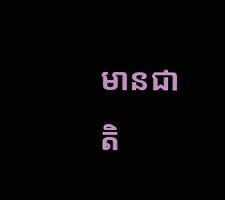មានជាតិ